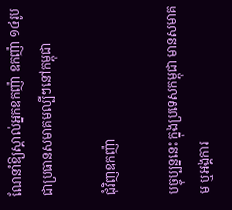ណែនាំឱ្យស្គាល់អ្នកឧកញ៉ា ឧកញ៉ា ១៤រូប ជាប្រធានសមាគមល្បីៗនៅកម្ពុជា

ជុំវិញឧកញ៉ា

បច្ចុប្បន្ននេះ ក្នុងប្រទេសកម្ពុជា មានសមាគម ឬអង្គការ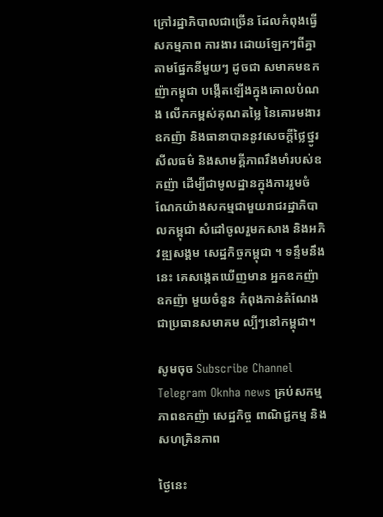ក្រៅរដ្ឋាភិបាលជាច្រើន ដែលកំពុងធ្វើសកម្មភាព ការងារ ដោយឡែកៗពីគ្នាតាមផ្នែកនីមួយៗ ដូចជា សមាគមឧកញ៉ាកម្ពុជា បង្កើតឡើងក្នុងគោលបំណង លើកកម្ពស់គុណតម្លៃ នៃគោរមងារឧកញ៉ា និងធានាបាននូវសេចក្តីថ្លៃថ្នូរ សីលធម៌ និងសាមគ្គីភាពរឹងមាំរបស់ឧកញ៉ា ដើម្បីជាមូលដ្ឋានក្នុងការរួមចំណែកយ៉ាងសកម្មជាមួយរាជរដ្ឋាភិបាលកម្ពុជា សំដៅចូលរួមកសាង និងអភិវឌ្ឍសង្គម សេដ្ឋកិច្ចកម្ពុជា ។ ទន្ទឹមនឹងនេះ គេសង្កេតឃើញមាន អ្នកឧកញ៉ា ឧកញ៉ា មួយចំនួន កំពុងកាន់តំណែងជាប្រធានសមាគម ល្បីៗនៅកម្ពុជា។

សូមចុច Subscribe Channel Telegram Oknha news គ្រប់សកម្មភាពឧកញ៉ា សេដ្ឋកិច្ច ពាណិជ្ជកម្ម និងសហគ្រិនភាព

ថ្ងៃនេះ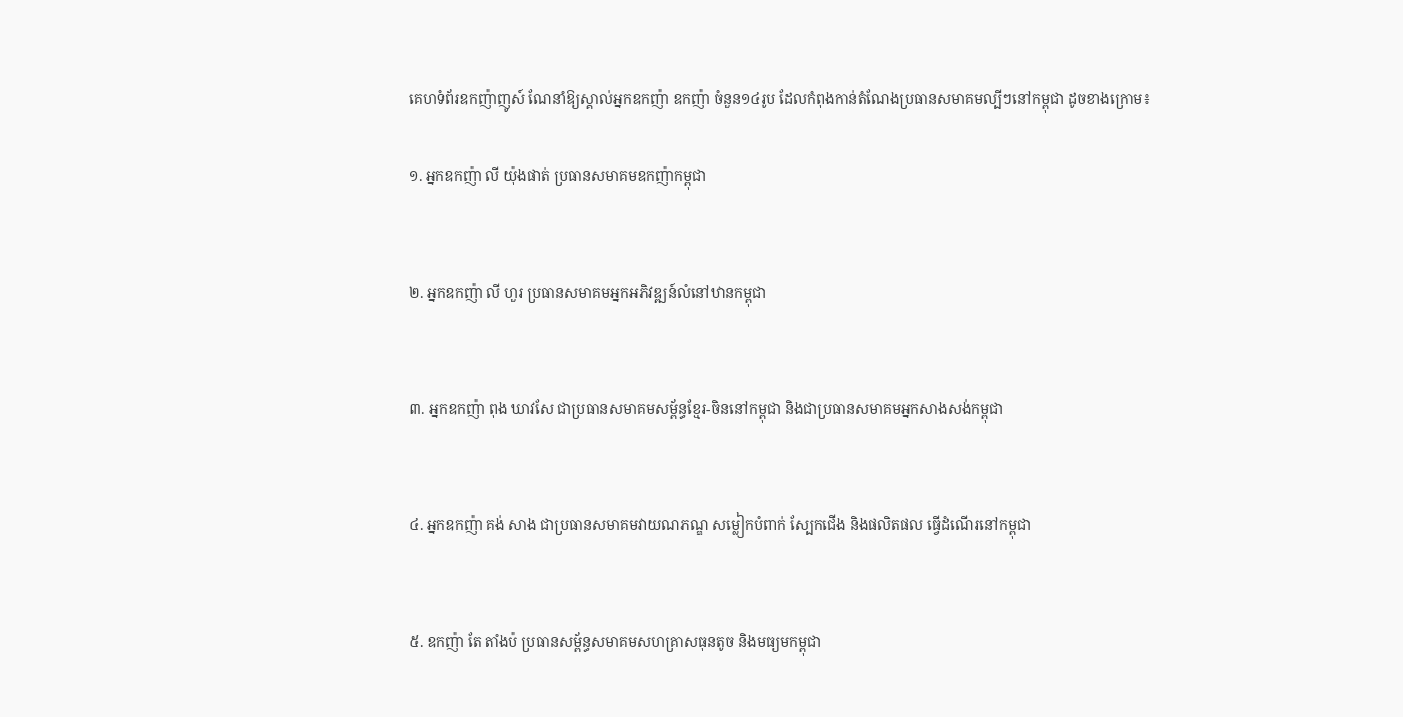គេហទំព័រឧកញ៉ាញូស៍ ណែនាំឱ្យស្គាល់អ្នកឧកញ៉ា ឧកញ៉ា ចំនួន១៤រូប ដែលកំពុងកាន់តំណែងប្រធានសមាគមល្បីៗនៅកម្ពុជា ដូចខាងក្រោម៖

១. អ្នកឧកញ៉ា លី យ៉ុងផាត់ ប្រធានសមាគមឧកញ៉ាកម្ពុជា


២. អ្នកឧកញ៉ា លី ហួរ ប្រធានសមាគមអ្នកអភិវឌ្ឍន៍លំនៅឋានកម្ពុជា


៣. អ្នកឧកញ៉ា ពុង ឃាវសែ ជាប្រធានសមាគមសម្ព័ន្ធខ្មែរ-ចិននៅកម្ពុជា និងជាប្រធានសមាគមអ្នកសាងសង់កម្ពុជា


៤. អ្នកឧកញ៉ា គង់ សាង ជាប្រធានសមាគមវាយណភណ្ឌ សម្លៀកបំពាក់ ស្បែកជើង និងផលិតផល ធ្វើដំណើរនៅកម្ពុជា


៥. ឧកញ៉ា តែ តាំងប៉ ប្រធានសម្ព័ន្ធសមាគមសហគ្រាសធុនតូច និងមធ្យមកម្ពុជា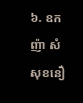៦. ឧកញ៉ា សំ សុខនឿ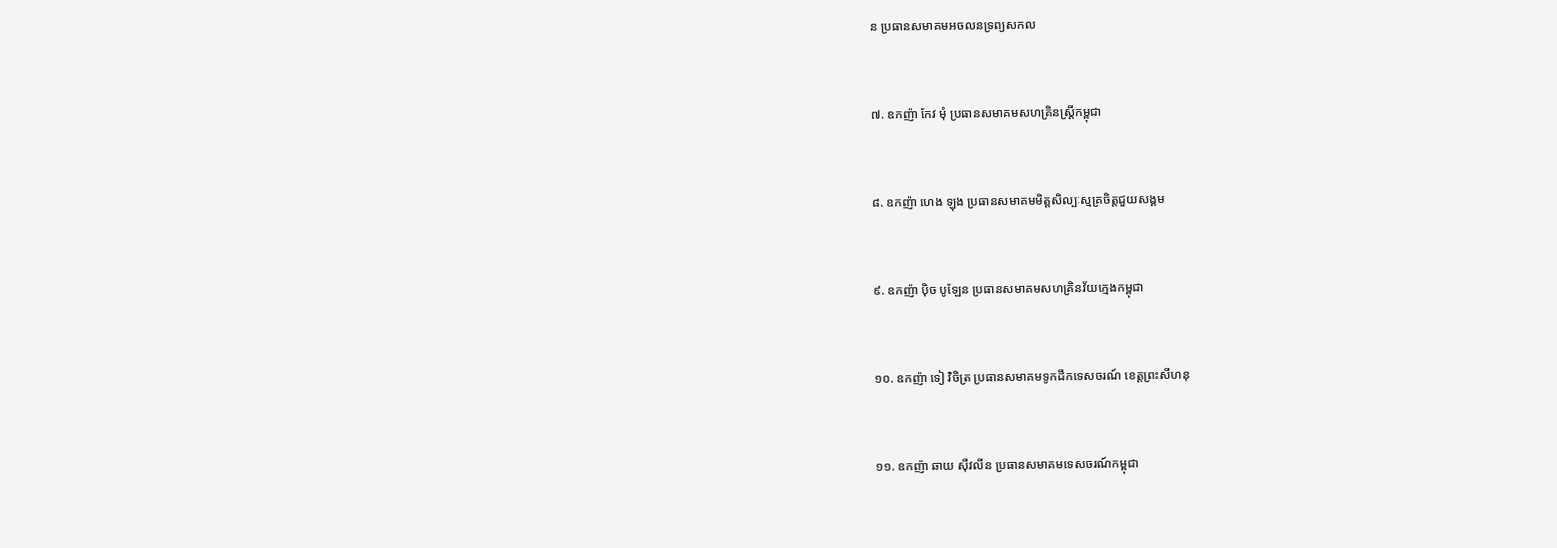ន ប្រធានសមាគមអចលនទ្រព្យសកល


៧. ឧកញ៉ា កែវ មុំ ប្រធានសមាគមសហគ្រិនស្ត្រីកម្ពុជា


៨. ឧកញ៉ា ហេង ឡុង ប្រធានសមាគមមិត្តសិល្បៈស្មគ្រចិត្តជួយសង្គម


៩. ឧកញ៉ា ប៉ិច បូឡែន ប្រធានសមាគមសហគ្រិនវ័យក្មេងកម្ពុជា


១០. ឧកញ៉ា ទៀ វិចិត្រ ប្រធានសមាគមទូកដឹកទេសចរណ៍ ខេត្តព្រះសីហនុ


១១. ឧកញ៉ា ឆាយ ស៊ីវលីន ប្រធានសមាគមទេសចរណ៍កម្ពុជា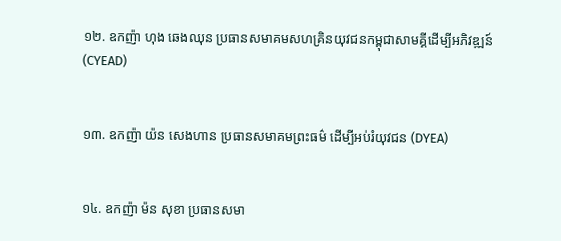១២. ឧកញ៉ា ហុង ឆេងឈុន ប្រធានសមាគមសហគ្រិនយុវជនកម្ពុជាសាមគ្គីដើម្បីអភិវឌ្ឍន៍ (CYEAD)


១៣. ឧកញ៉ា យ៉ន សេងហាន ប្រធានសមាគមព្រះធម៌ ដើម្បីអប់រំយុវជន (DYEA)


១៤. ឧកញ៉ា ម៉ន សុខា ប្រធានសមា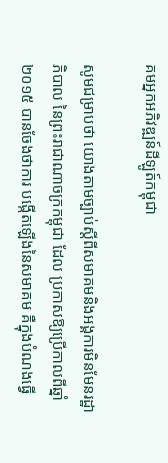គមអ្នកអភិវឌ្ឍន៍ដីឡូត៍កម្ពុជា

សូមជម្រាបថា យោងតាមច្បាប់ស្តីពីសមាគមនិងអង្គការមិនមែនរដ្ឋាភិបាល នៃព្រះរាជាណាចក្រកម្ពុជា ដែល ប្រកាសឱ្យប្រើកាលពីឆ្នាំ២០១៥ បានចែងថាការ បង្កើតឡើងនៃសមាគម គឺក្នុងបំណងធ្វើ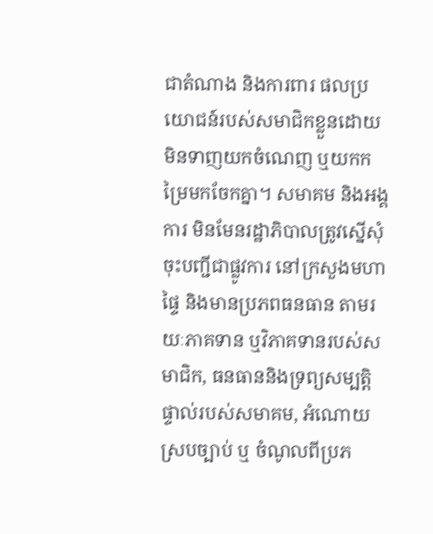ជាតំណាង និងការពារ ផលប្រយោជន៍របស់សមាជិកខ្លួនដោយមិនទាញយកចំណេញ ឬយកកម្រៃមកចែកគ្នា។ សមាគម និងអង្គការ មិនមែនរដ្ឋាភិបាលត្រូវស្នើសុំចុះបញ្ជីជាផ្លូវការ នៅក្រសួងមហាផ្ទៃ និងមានប្រភពធនធាន តាមរយៈភាគទាន ឬវិភាគទានរបស់សមាជិក, ធនធាននិងទ្រព្យសម្បត្តិផ្ទាល់របស់សមាគម, អំណោយស្របច្បាប់ ឬ ចំណូលពីប្រភ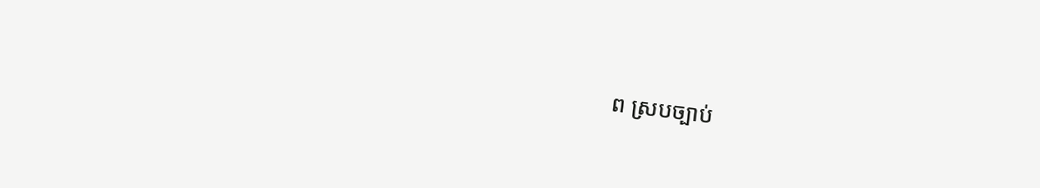ព ស្របច្បាប់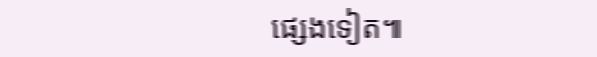ផ្សេងទៀត៕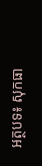អត្ថបទ៖ សុកធា